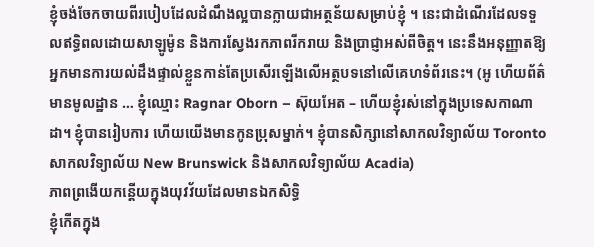ខ្ញុំចង់ចែកចាយពីរបៀបដែលដំណឹងល្អបានក្លាយជាអត្ថន័យសម្រាប់ខ្ញុំ ។ នេះជាដំណើរដែលទទួលឥទ្ធិពលដោយសាឡូម៉ូន និងការស្វែងរកភាពរីករាយ និងប្រាជ្ញាអស់ពីចិត្ត។ នេះនឹងអនុញ្ញាតឱ្យអ្នកមានការយល់ដឹងផ្ទាល់ខ្លួនកាន់តែប្រសើរឡើងលើអត្ថបទនៅលើគេហទំព័រនេះ។ (អូ ហើយព័ត៌មានមូលដ្ឋាន … ខ្ញុំឈ្មោះ Ragnar Oborn – ស៊ុយអែត – ហើយខ្ញុំរស់នៅក្នុងប្រទេសកាណាដា។ ខ្ញុំបានរៀបការ ហើយយើងមានកូនប្រុសម្នាក់។ ខ្ញុំបានសិក្សានៅសាកលវិទ្យាល័យ Toronto សាកលវិទ្យាល័យ New Brunswick និងសាកលវិទ្យាល័យ Acadia)
ភាពព្រងើយកន្តើយក្នុងយុវវ័យដែលមានឯកសិទ្ធិ
ខ្ញុំកើតក្នុង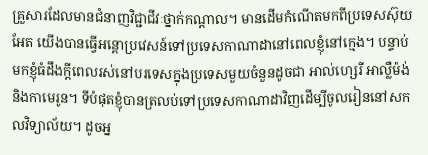គ្រួសារដែលមានជំនាញវិជ្ជាជីវៈថ្នាក់កណ្តាល។ មានដើមកំណើតមកពីប្រទេសស៊ុយអែត យើងបានធ្វើអន្តោប្រវេសន៍ទៅប្រទេសកាណាដានៅពេលខ្ញុំនៅក្មេង។ បន្ទាប់មកខ្ញុំធំដឹងក្តីពេលរស់នៅបរទេសក្នុងប្រទេសមួយចំនួនដូចជា អាល់ហ្សេរី អាល្លឺម៉ង់ និងកាមេរូន។ ទីបំផុតខ្ញុំបានត្រលប់ទៅប្រទេសកាណាដាវិញដើម្បីចូលរៀននៅសកលវិទ្យាល័យ។ ដូចអ្ន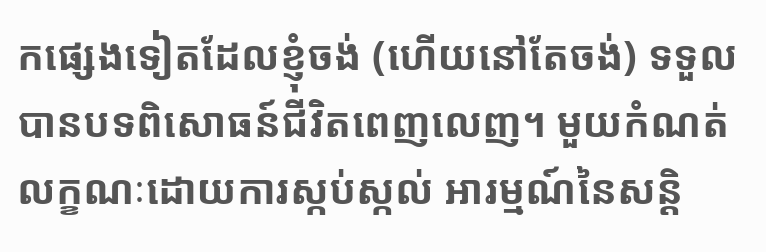កផ្សេងទៀតដែលខ្ញុំចង់ (ហើយនៅតែចង់) ទទួលបានបទពិសោធន៍ជីវិតពេញលេញ។ មួយកំណត់លក្ខណៈដោយការស្កប់ស្កល់ អារម្មណ៍នៃសន្តិ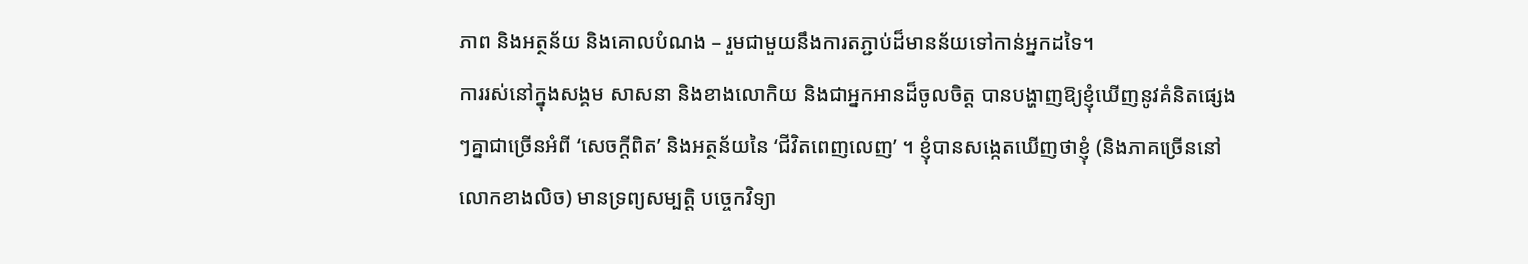ភាព និងអត្ថន័យ និងគោលបំណង – រួមជាមួយនឹងការតភ្ជាប់ដ៏មានន័យទៅកាន់អ្នកដទៃ។
ការរស់នៅក្នុងសង្គម សាសនា និងខាងលោកិយ និងជាអ្នកអានដ៏ចូលចិត្ត បានបង្ហាញឱ្យខ្ញុំឃើញនូវគំនិតផ្សេងៗគ្នាជាច្រើនអំពី ‘សេចក្តីពិត’ និងអត្ថន័យនៃ ‘ជីវិតពេញលេញ’ ។ ខ្ញុំបានសង្កេតឃើញថាខ្ញុំ (និងភាគច្រើននៅលោកខាងលិច) មានទ្រព្យសម្បត្តិ បច្ចេកវិទ្យា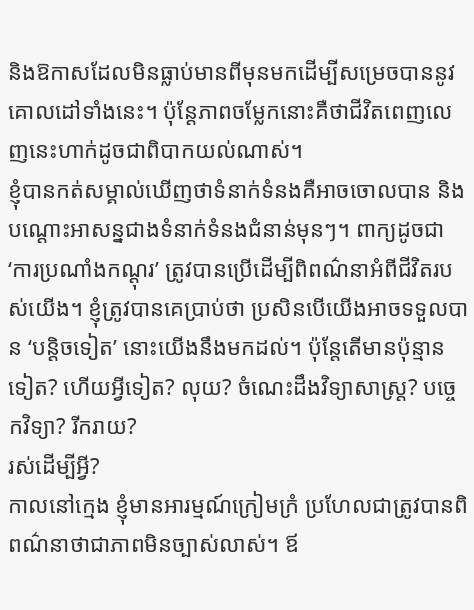និងឱកាសដែលមិនធ្លាប់មានពីមុនមកដើម្បីសម្រេចបាននូវគោលដៅទាំងនេះ។ ប៉ុន្តែភាពចម្លែកនោះគឺថាជីវិតពេញលេញនេះហាក់ដូចជាពិបាកយល់ណាស់។
ខ្ញុំបានកត់សម្គាល់ឃើញថាទំនាក់ទំនងគឺអាចចោលបាន និងបណ្តោះអាសន្នជាងទំនាក់ទំនងជំនាន់មុនៗ។ ពាក្យដូចជា ‘ការប្រណាំងកណ្តុរ’ ត្រូវបានប្រើដើម្បីពិពណ៌នាអំពីជីវិតរបស់យើង។ ខ្ញុំត្រូវបានគេប្រាប់ថា ប្រសិនបើយើងអាចទទួលបាន ‘បន្តិចទៀត’ នោះយើងនឹងមកដល់។ ប៉ុន្តែតើមានប៉ុន្មានទៀត? ហើយអ្វីទៀត? លុយ? ចំណេះដឹងវិទ្យាសាស្ត្រ? បច្ចេកវិទ្យា? រីករាយ?
រស់ដើម្បីអ្វី?
កាលនៅក្មេង ខ្ញុំមានអារម្មណ៍ក្រៀមក្រំ ប្រហែលជាត្រូវបានពិពណ៌នាថាជាភាពមិនច្បាស់លាស់។ ឪ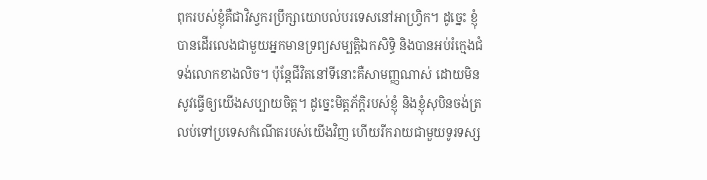ពុករបស់ខ្ញុំគឺជាវិស្វករប្រឹក្សាយោបល់បរទេសនៅអាហ្វ្រិក។ ដូច្នេះ ខ្ញុំបានដើរលេងជាមួយអ្នកមានទ្រព្យសម្បត្តិឯកសិទ្ធិ និងបានអប់រំក្មេងជំទង់លោកខាងលិច។ ប៉ុន្តែជីវិតនៅទីនោះគឺសាមញ្ញណាស់ ដោយមិនសូវធ្វើឲ្យយើងសប្បាយចិត្ត។ ដូច្នេះមិត្តភ័ក្តិរបស់ខ្ញុំ និងខ្ញុំសុបិនចង់ត្រលប់ទៅប្រទេសកំណើតរបស់យើងវិញ ហើយរីករាយជាមួយទូរទស្ស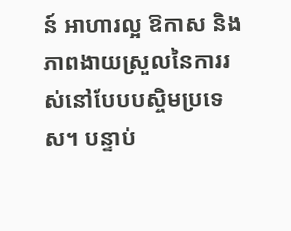ន៍ អាហារល្អ ឱកាស និងភាពងាយស្រួលនៃការរស់នៅបែបបស្ចិមប្រទេស។ បន្ទាប់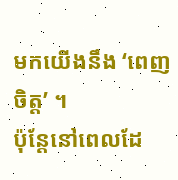មកយើងនឹង ‘ពេញចិត្ត’ ។
ប៉ុន្តែនៅពេលដែ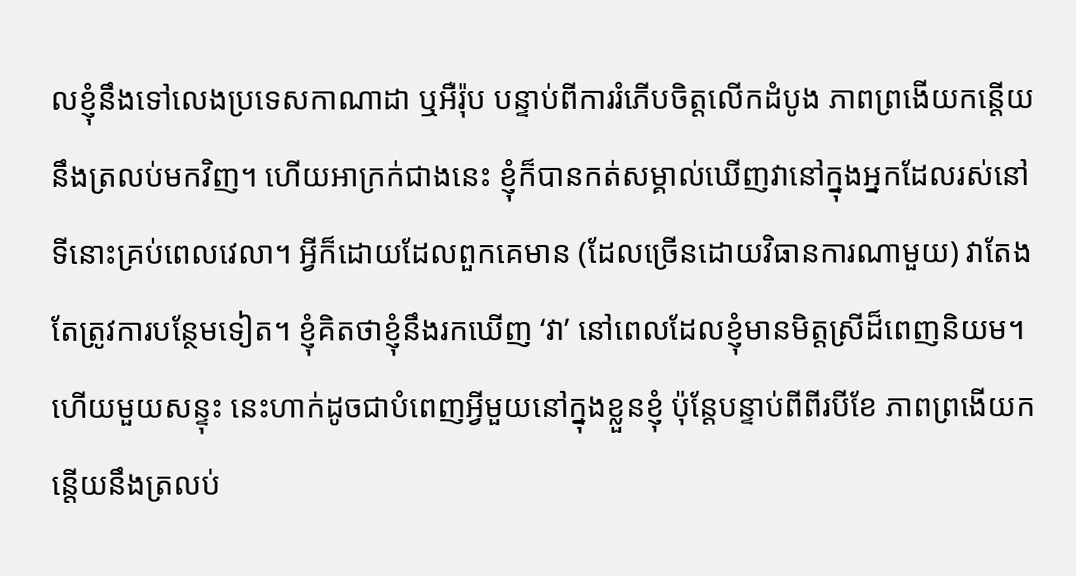លខ្ញុំនឹងទៅលេងប្រទេសកាណាដា ឬអឺរ៉ុប បន្ទាប់ពីការរំភើបចិត្តលើកដំបូង ភាពព្រងើយកន្តើយនឹងត្រលប់មកវិញ។ ហើយអាក្រក់ជាងនេះ ខ្ញុំក៏បានកត់សម្គាល់ឃើញវានៅក្នុងអ្នកដែលរស់នៅទីនោះគ្រប់ពេលវេលា។ អ្វីក៏ដោយដែលពួកគេមាន (ដែលច្រើនដោយវិធានការណាមួយ) វាតែងតែត្រូវការបន្ថែមទៀត។ ខ្ញុំគិតថាខ្ញុំនឹងរកឃើញ ‘វា’ នៅពេលដែលខ្ញុំមានមិត្តស្រីដ៏ពេញនិយម។ ហើយមួយសន្ទុះ នេះហាក់ដូចជាបំពេញអ្វីមួយនៅក្នុងខ្លួនខ្ញុំ ប៉ុន្តែបន្ទាប់ពីពីរបីខែ ភាពព្រងើយកន្តើយនឹងត្រលប់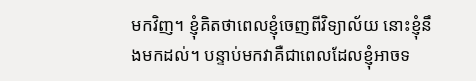មកវិញ។ ខ្ញុំគិតថាពេលខ្ញុំចេញពីវិទ្យាល័យ នោះខ្ញុំនឹងមកដល់។ បន្ទាប់មកវាគឺជាពេលដែលខ្ញុំអាចទ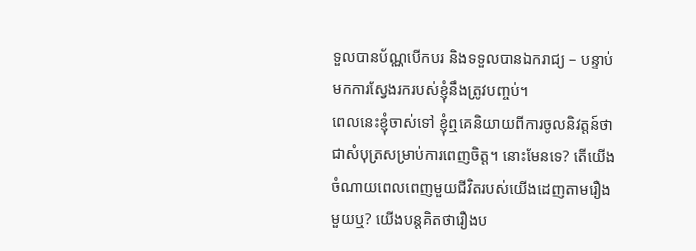ទួលបានប័ណ្ណបើកបរ និងទទួលបានឯករាជ្យ – បន្ទាប់មកការស្វែងរករបស់ខ្ញុំនឹងត្រូវបញ្ចប់។
ពេលនេះខ្ញុំចាស់ទៅ ខ្ញុំឮគេនិយាយពីការចូលនិវត្តន៍ថាជាសំបុត្រសម្រាប់ការពេញចិត្ត។ នោះមែនទេ? តើយើងចំណាយពេលពេញមួយជីវិតរបស់យើងដេញតាមរឿងមួយឬ? យើងបន្តគិតថារឿងប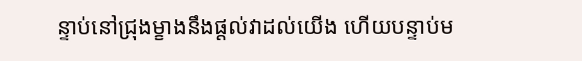ន្ទាប់នៅជ្រុងម្ខាងនឹងផ្តល់វាដល់យើង ហើយបន្ទាប់ម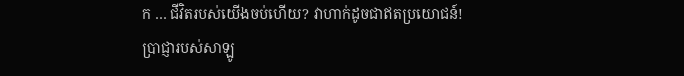ក … ជីវិតរបស់យើងចប់ហើយ? វាហាក់ដូចជាឥតប្រយោជន៍!
ប្រាជ្ញារបស់សាឡូ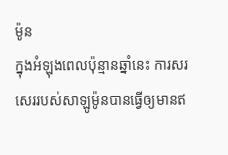ម៉ូន
ក្នុងអំឡុងពេលប៉ុន្មានឆ្នាំនេះ ការសរសេររបស់សាឡូម៉ូនបានធ្វើឲ្យមានឥ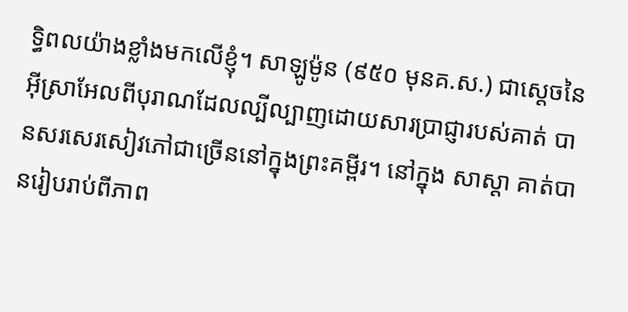ទ្ធិពលយ៉ាងខ្លាំងមកលើខ្ញុំ។ សាឡូម៉ូន (៩៥០ មុនគ.ស.) ជាស្ដេចនៃអ៊ីស្រាអែលពីបុរាណដែលល្បីល្បាញដោយសារប្រាជ្ញារបស់គាត់ បានសរសេរសៀវភៅជាច្រើននៅក្នុងព្រះគម្ពីរ។ នៅក្នុង សាស្ដា គាត់បានរៀបរាប់ពីភាព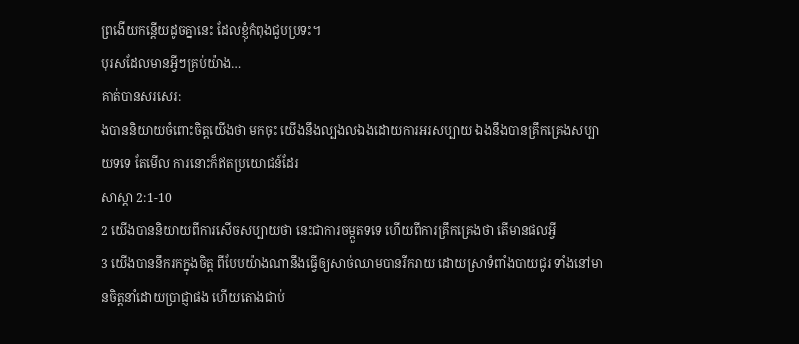ព្រងើយកន្តើយដូចគ្នានេះ ដែលខ្ញុំកំពុងជួបប្រទះ។
បុរសដែលមានអ្វីៗគ្រប់យ៉ាង…
គាត់បានសរសេរ:
ងបាននិយាយចំពោះចិត្តយើងថា មកចុះ យើងនឹងល្បងលឯងដោយការអរសប្បាយ ឯងនឹងបានគ្រឹកគ្រេងសប្បាយទទេ តែមើល ការនោះក៏ឥតប្រយោជន៍ដែរ
សាស្តា 2:1-10
2 យើងបាននិយាយពីការសើចសប្បាយថា នេះជាការចម្កួតទទេ ហើយពីការគ្រឹកគ្រេងថា តើមានផលអ្វី
3 យើងបាននឹករកក្នុងចិត្ត ពីបែបយ៉ាងណានឹងធ្វើឲ្យសាច់ឈាមបានរីករាយ ដោយស្រាទំពាំងបាយជូរ ទាំងនៅមានចិត្តនាំដោយប្រាជ្ញាផង ហើយតោងជាប់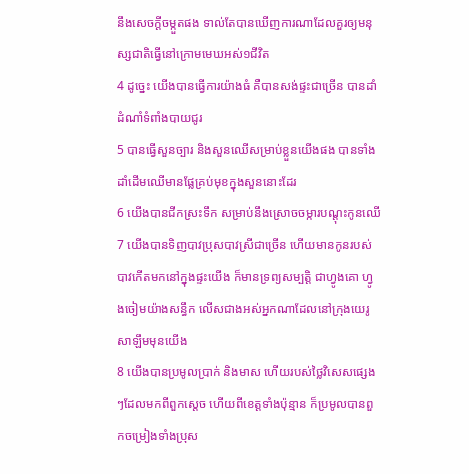នឹងសេចក្ដីចម្កួតផង ទាល់តែបានឃើញការណាដែលគួរឲ្យមនុស្សជាតិធ្វើនៅក្រោមមេឃអស់១ជីវិត
4 ដូច្នេះ យើងបានធ្វើការយ៉ាងធំ គឺបានសង់ផ្ទះជាច្រើន បានដាំដំណាំទំពាំងបាយជូរ
5 បានធ្វើសួនច្បារ និងសួនឈើសម្រាប់ខ្លួនយើងផង បានទាំងដាំដើមឈើមានផ្លែគ្រប់មុខក្នុងសួននោះដែរ
6 យើងបានជីកស្រះទឹក សម្រាប់នឹងស្រោចចម្ការបណ្តុះកូនឈើ
7 យើងបានទិញបាវប្រុសបាវស្រីជាច្រើន ហើយមានកូនរបស់បាវកើតមកនៅក្នុងផ្ទះយើង ក៏មានទ្រព្យសម្បត្តិ ជាហ្វូងគោ ហ្វូងចៀមយ៉ាងសន្ធឹក លើសជាងអស់អ្នកណាដែលនៅក្រុងយេរូសាឡឹមមុនយើង
8 យើងបានប្រមូលប្រាក់ និងមាស ហើយរបស់ថ្លៃវិសេសផ្សេងៗដែលមកពីពួកស្តេច ហើយពីខេត្តទាំងប៉ុន្មាន ក៏ប្រមូលបានពួកចម្រៀងទាំងប្រុស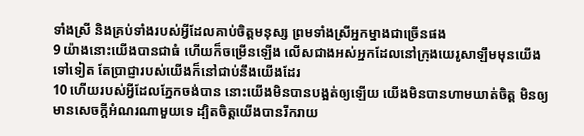ទាំងស្រី និងគ្រប់ទាំងរបស់អ្វីដែលគាប់ចិត្តមនុស្ស ព្រមទាំងស្រីអ្នកម្នាងជាច្រើនផង
9 យ៉ាងនោះយើងបានជាធំ ហើយក៏ចម្រើនឡើង លើសជាងអស់អ្នកដែលនៅក្រុងយេរូសាឡឹមមុនយើងទៅទៀត តែប្រាជ្ញារបស់យើងក៏នៅជាប់នឹងយើងដែរ
10 ហើយរបស់អ្វីដែលភ្នែកចង់បាន នោះយើងមិនបានបង្អត់ឲ្យឡើយ យើងមិនបានហាមឃាត់ចិត្ត មិនឲ្យមានសេចក្ដីអំណរណាមួយទេ ដ្បិតចិត្តយើងបានរីករាយ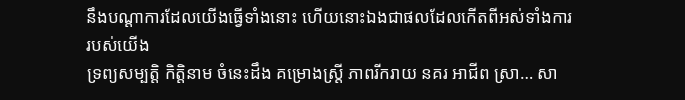នឹងបណ្តាការដែលយើងធ្វើទាំងនោះ ហើយនោះឯងជាផលដែលកើតពីអស់ទាំងការរបស់យើង
ទ្រព្យសម្បត្តិ កិត្តិនាម ចំនេះដឹង គម្រោងស្ត្រី ភាពរីករាយ នគរ អាជីព ស្រា… សា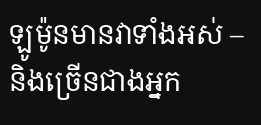ឡូម៉ូនមានវាទាំងអស់ – និងច្រើនជាងអ្នក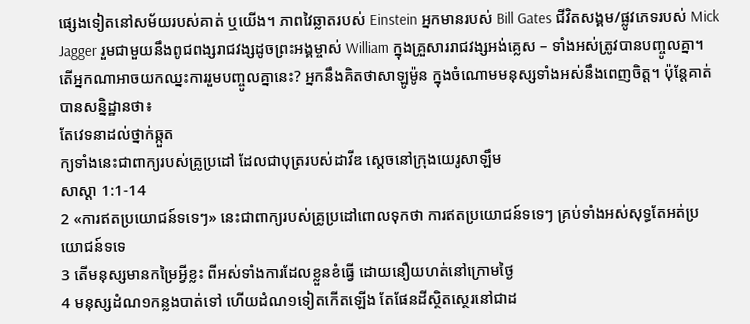ផ្សេងទៀតនៅសម័យរបស់គាត់ ឬយើង។ ភាពវៃឆ្លាតរបស់ Einstein អ្នកមានរបស់ Bill Gates ជីវិតសង្គម/ផ្លូវភេទរបស់ Mick Jagger រួមជាមួយនឹងពូជពង្សរាជវង្សដូចព្រះអង្គម្ចាស់ William ក្នុងគ្រួសាររាជវង្សអង់គ្លេស – ទាំងអស់ត្រូវបានបញ្ចូលគ្នា។ តើអ្នកណាអាចយកឈ្នះការរួមបញ្ចូលគ្នានេះ? អ្នកនឹងគិតថាសាឡូម៉ូន ក្នុងចំណោមមនុស្សទាំងអស់នឹងពេញចិត្ត។ ប៉ុន្តែគាត់បានសន្និដ្ឋានថា៖
តែវេទនាដល់ថ្នាក់ឆ្កួត
ក្យទាំងនេះជាពាក្យរបស់គ្រូប្រដៅ ដែលជាបុត្ររបស់ដាវីឌ ស្តេចនៅក្រុងយេរូសាឡឹម
សាស្តា 1:1-14
2 «ការឥតប្រយោជន៍ទទេៗ» នេះជាពាក្យរបស់គ្រូប្រដៅពោលទុកថា ការឥតប្រយោជន៍ទទេៗ គ្រប់ទាំងអស់សុទ្ធតែអត់ប្រយោជន៍ទទេ
3 តើមនុស្សមានកម្រៃអ្វីខ្លះ ពីអស់ទាំងការដែលខ្លួនខំធ្វើ ដោយនឿយហត់នៅក្រោមថ្ងៃ
4 មនុស្សដំណ១កន្លងបាត់ទៅ ហើយដំណ១ទៀតកើតឡើង តែផែនដីស្ថិតស្ថេរនៅជាដ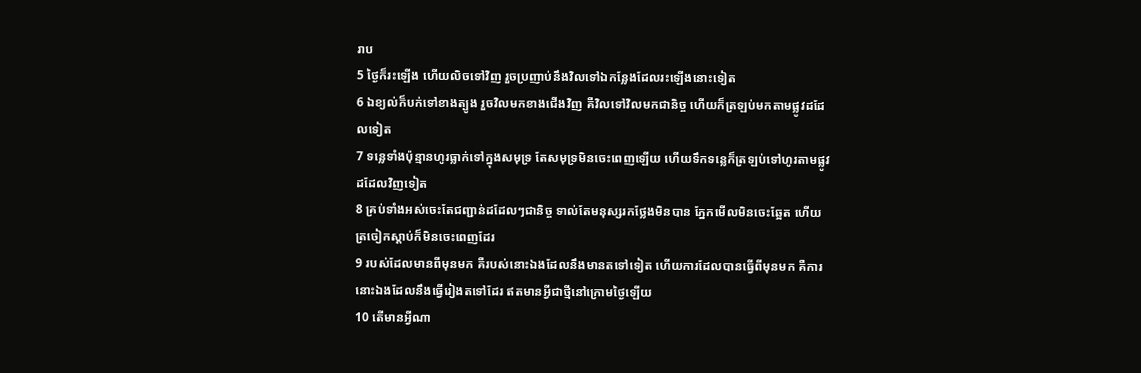រាប
5 ថ្ងៃក៏រះឡើង ហើយលិចទៅវិញ រួចប្រញាប់នឹងវិលទៅឯកន្លែងដែលរះឡើងនោះទៀត
6 ឯខ្យល់ក៏បក់ទៅខាងត្បូង រួចវិលមកខាងជើងវិញ គឺវិលទៅវិលមកជានិច្ច ហើយក៏ត្រឡប់មកតាមផ្លូវដដែលទៀត
7 ទន្លេទាំងប៉ុន្មានហូរធ្លាក់ទៅក្នុងសមុទ្រ តែសមុទ្រមិនចេះពេញឡើយ ហើយទឹកទន្លេក៏ត្រឡប់ទៅហូរតាមផ្លូវដដែលវិញទៀត
8 គ្រប់ទាំងអស់ចេះតែជញ្ជាន់ដដែលៗជានិច្ច ទាល់តែមនុស្សរកថ្លែងមិនបាន ភ្នែកមើលមិនចេះឆ្អែត ហើយត្រចៀកស្តាប់ក៏មិនចេះពេញដែរ
9 របស់ដែលមានពីមុនមក គឺរបស់នោះឯងដែលនឹងមានតទៅទៀត ហើយការដែលបានធ្វើពីមុនមក គឺការនោះឯងដែលនឹងធ្វើរៀងតទៅដែរ ឥតមានអ្វីជាថ្មីនៅក្រោមថ្ងៃឡើយ
10 តើមានអ្វីណា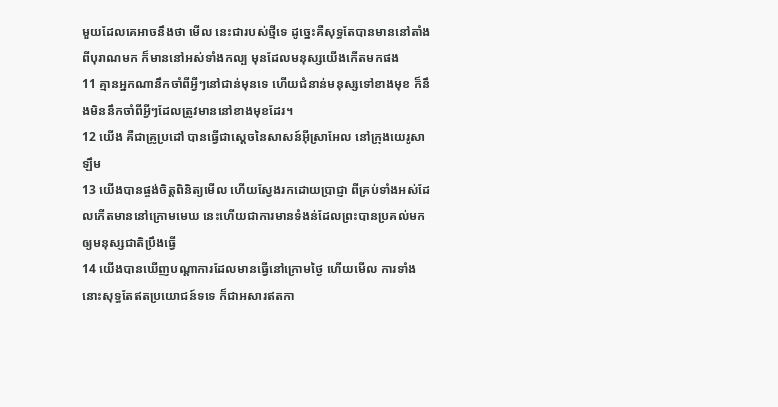មួយដែលគេអាចនឹងថា មើល នេះជារបស់ថ្មីទេ ដូច្នេះគឺសុទ្ធតែបានមាននៅតាំងពីបុរាណមក ក៏មាននៅអស់ទាំងកល្ប មុនដែលមនុស្សយើងកើតមកផង
11 គ្មានអ្នកណានឹកចាំពីអ្វីៗនៅជាន់មុនទេ ហើយជំនាន់មនុស្សទៅខាងមុខ ក៏នឹងមិននឹកចាំពីអ្វីៗដែលត្រូវមាននៅខាងមុខដែរ។
12 យើង គឺជាគ្រូប្រដៅ បានធ្វើជាស្តេចនៃសាសន៍អ៊ីស្រាអែល នៅក្រុងយេរូសាឡឹម
13 យើងបានផ្ចង់ចិត្តពិនិត្យមើល ហើយស្វែងរកដោយប្រាជ្ញា ពីគ្រប់ទាំងអស់ដែលកើតមាននៅក្រោមមេឃ នេះហើយជាការមានទំងន់ដែលព្រះបានប្រគល់មកឲ្យមនុស្សជាតិប្រឹងធ្វើ
14 យើងបានឃើញបណ្តាការដែលមានធ្វើនៅក្រោមថ្ងៃ ហើយមើល ការទាំងនោះសុទ្ធតែឥតប្រយោជន៍ទទេ ក៏ជាអសារឥតកា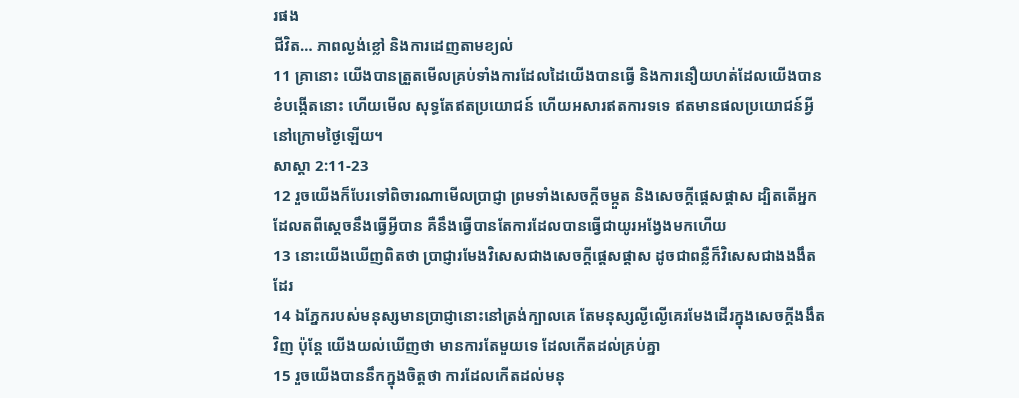រផង
ជីវិត… ភាពល្ងង់ខ្លៅ និងការដេញតាមខ្យល់
11 គ្រានោះ យើងបានត្រួតមើលគ្រប់ទាំងការដែលដៃយើងបានធ្វើ និងការនឿយហត់ដែលយើងបានខំបង្កើតនោះ ហើយមើល សុទ្ធតែឥតប្រយោជន៍ ហើយអសារឥតការទទេ ឥតមានផលប្រយោជន៍អ្វីនៅក្រោមថ្ងៃឡើយ។
សាស្តា 2:11-23
12 រួចយើងក៏បែរទៅពិចារណាមើលប្រាជ្ញា ព្រមទាំងសេចក្ដីចម្កួត និងសេចក្ដីផ្តេសផ្តាស ដ្បិតតើអ្នកដែលតពីស្តេចនឹងធ្វើអ្វីបាន គឺនឹងធ្វើបានតែការដែលបានធ្វើជាយូរអង្វែងមកហើយ
13 នោះយើងឃើញពិតថា ប្រាជ្ញារមែងវិសេសជាងសេចក្ដីផ្តេសផ្តាស ដូចជាពន្លឺក៏វិសេសជាងងងឹតដែរ
14 ឯភ្នែករបស់មនុស្សមានប្រាជ្ញានោះនៅត្រង់ក្បាលគេ តែមនុស្សល្ងីល្ងើគេរមែងដើរក្នុងសេចក្ដីងងឹតវិញ ប៉ុន្តែ យើងយល់ឃើញថា មានការតែមួយទេ ដែលកើតដល់គ្រប់គ្នា
15 រួចយើងបាននឹកក្នុងចិត្តថា ការដែលកើតដល់មនុ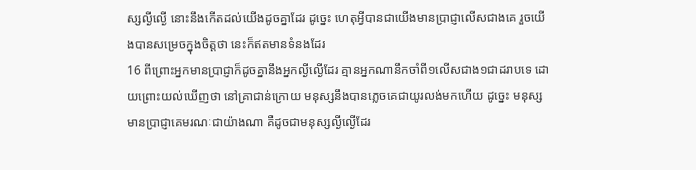ស្សល្ងីល្ងើ នោះនឹងកើតដល់យើងដូចគ្នាដែរ ដូច្នេះ ហេតុអ្វីបានជាយើងមានប្រាជ្ញាលើសជាងគេ រួចយើងបានសម្រេចក្នុងចិត្តថា នេះក៏ឥតមានទំនងដែរ
16 ពីព្រោះអ្នកមានប្រាជ្ញាក៏ដូចគ្នានឹងអ្នកល្ងីល្ងើដែរ គ្មានអ្នកណានឹកចាំពី១លើសជាង១ជាដរាបទេ ដោយព្រោះយល់ឃើញថា នៅគ្រាជាន់ក្រោយ មនុស្សនឹងបានភ្លេចគេជាយូរលង់មកហើយ ដូច្នេះ មនុស្សមានប្រាជ្ញាគេមរណៈជាយ៉ាងណា គឺដូចជាមនុស្សល្ងីល្ងើដែរ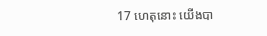17 ហេតុនោះ យើងបា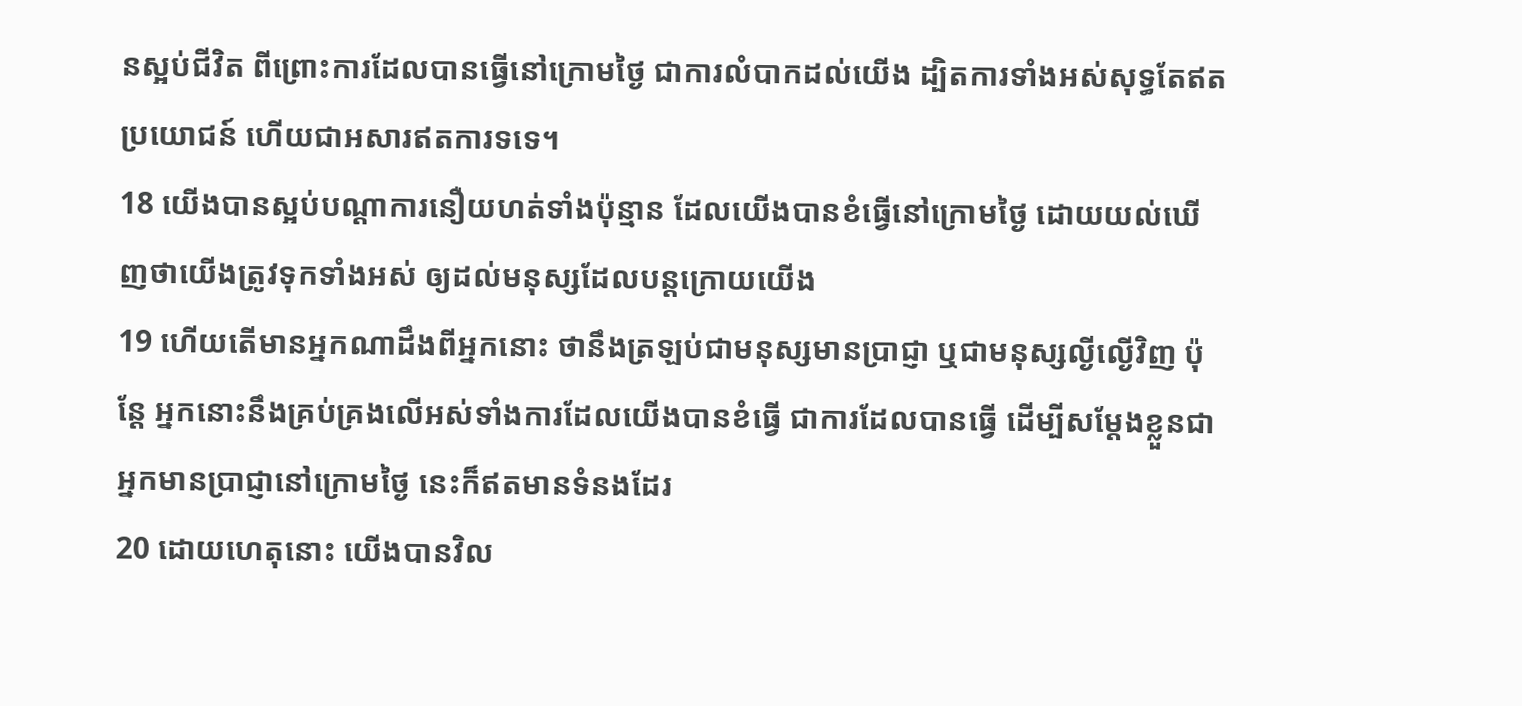នស្អប់ជីវិត ពីព្រោះការដែលបានធ្វើនៅក្រោមថ្ងៃ ជាការលំបាកដល់យើង ដ្បិតការទាំងអស់សុទ្ធតែឥតប្រយោជន៍ ហើយជាអសារឥតការទទេ។
18 យើងបានស្អប់បណ្តាការនឿយហត់ទាំងប៉ុន្មាន ដែលយើងបានខំធ្វើនៅក្រោមថ្ងៃ ដោយយល់ឃើញថាយើងត្រូវទុកទាំងអស់ ឲ្យដល់មនុស្សដែលបន្តក្រោយយើង
19 ហើយតើមានអ្នកណាដឹងពីអ្នកនោះ ថានឹងត្រឡប់ជាមនុស្សមានប្រាជ្ញា ឬជាមនុស្សល្ងីល្ងើវិញ ប៉ុន្តែ អ្នកនោះនឹងគ្រប់គ្រងលើអស់ទាំងការដែលយើងបានខំធ្វើ ជាការដែលបានធ្វើ ដើម្បីសម្ដែងខ្លួនជាអ្នកមានប្រាជ្ញានៅក្រោមថ្ងៃ នេះក៏ឥតមានទំនងដែរ
20 ដោយហេតុនោះ យើងបានវិល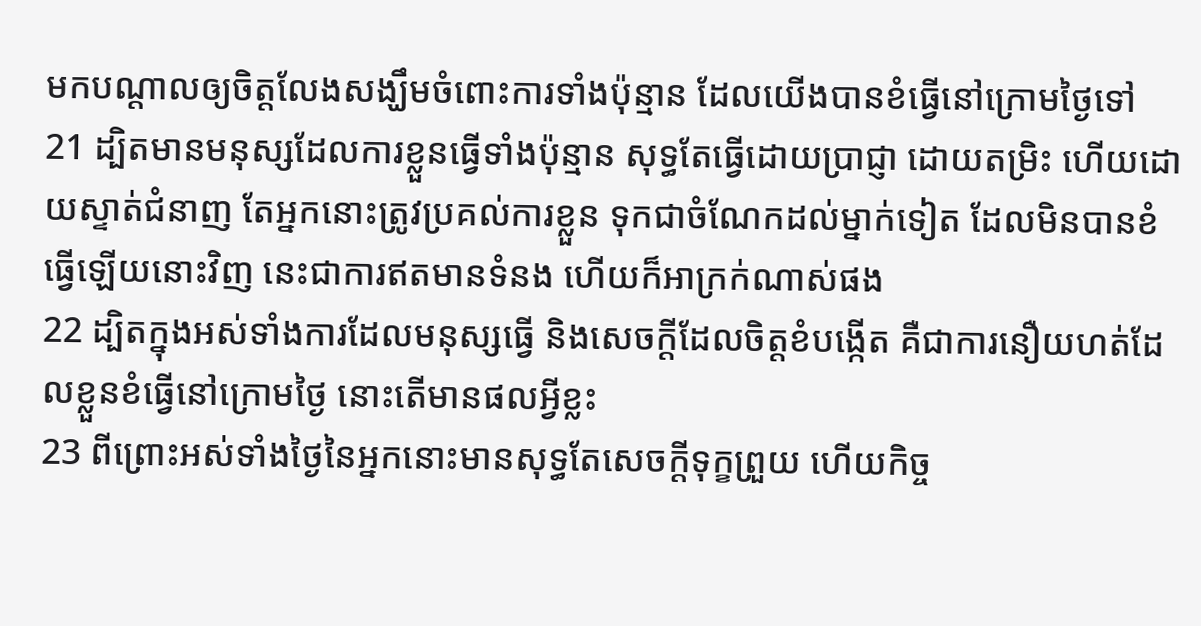មកបណ្តាលឲ្យចិត្តលែងសង្ឃឹមចំពោះការទាំងប៉ុន្មាន ដែលយើងបានខំធ្វើនៅក្រោមថ្ងៃទៅ
21 ដ្បិតមានមនុស្សដែលការខ្លួនធ្វើទាំងប៉ុន្មាន សុទ្ធតែធ្វើដោយប្រាជ្ញា ដោយតម្រិះ ហើយដោយស្ទាត់ជំនាញ តែអ្នកនោះត្រូវប្រគល់ការខ្លួន ទុកជាចំណែកដល់ម្នាក់ទៀត ដែលមិនបានខំធ្វើឡើយនោះវិញ នេះជាការឥតមានទំនង ហើយក៏អាក្រក់ណាស់ផង
22 ដ្បិតក្នុងអស់ទាំងការដែលមនុស្សធ្វើ និងសេចក្ដីដែលចិត្តខំបង្កើត គឺជាការនឿយហត់ដែលខ្លួនខំធ្វើនៅក្រោមថ្ងៃ នោះតើមានផលអ្វីខ្លះ
23 ពីព្រោះអស់ទាំងថ្ងៃនៃអ្នកនោះមានសុទ្ធតែសេចក្ដីទុក្ខព្រួយ ហើយកិច្ច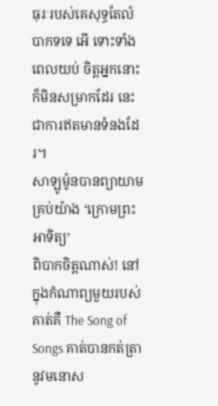ធុរៈរបស់គេសុទ្ធតែលំបាកទទេ អើ ទោះទាំងពេលយប់ ចិត្តអ្នកនោះក៏មិនសម្រាកដែរ នេះជាការឥតមានទំនងដែរ។
សាឡូម៉ូនបានព្យាយាមគ្រប់យ៉ាង ‘ក្រោមព្រះអាទិត្យ’
ពិបាកចិត្តណាស់! នៅក្នុងកំណាព្យមួយរបស់គាត់គឺ The Song of Songs គាត់បានកត់ត្រានូវមនោស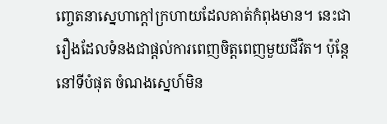ញ្ចេតនាស្នេហាក្តៅក្រហាយដែលគាត់កំពុងមាន។ នេះជារឿងដែលទំនងជាផ្តល់ការពេញចិត្តពេញមួយជីវិត។ ប៉ុន្តែនៅទីបំផុត ចំណងស្នេហ៍មិន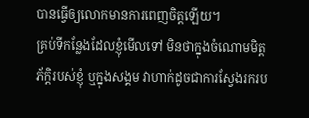បានធ្វើឲ្យលោកមានការពេញចិត្តឡើយ។
គ្រប់ទីកន្លែងដែលខ្ញុំមើលទៅ មិនថាក្នុងចំណោមមិត្តភ័ក្តិរបស់ខ្ញុំ ឬក្នុងសង្គម វាហាក់ដូចជាការស្វែងរករប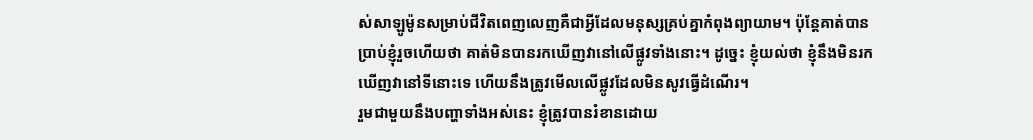ស់សាឡូម៉ូនសម្រាប់ជីវិតពេញលេញគឺជាអ្វីដែលមនុស្សគ្រប់គ្នាកំពុងព្យាយាម។ ប៉ុន្តែគាត់បានប្រាប់ខ្ញុំរួចហើយថា គាត់មិនបានរកឃើញវានៅលើផ្លូវទាំងនោះ។ ដូច្នេះ ខ្ញុំយល់ថា ខ្ញុំនឹងមិនរកឃើញវានៅទីនោះទេ ហើយនឹងត្រូវមើលលើផ្លូវដែលមិនសូវធ្វើដំណើរ។
រួមជាមួយនឹងបញ្ហាទាំងអស់នេះ ខ្ញុំត្រូវបានរំខានដោយ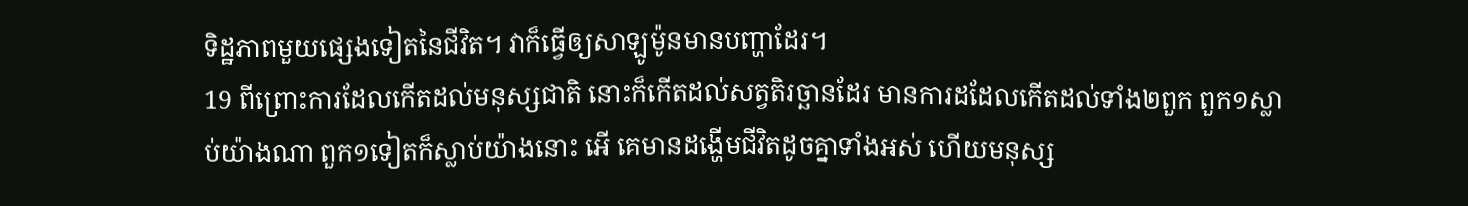ទិដ្ឋភាពមួយផ្សេងទៀតនៃជីវិត។ វាក៏ធ្វើឲ្យសាឡូម៉ូនមានបញ្ហាដែរ។
19 ពីព្រោះការដែលកើតដល់មនុស្សជាតិ នោះក៏កើតដល់សត្វតិរច្ឆានដែរ មានការដដែលកើតដល់ទាំង២ពួក ពួក១ស្លាប់យ៉ាងណា ពួក១ទៀតក៏ស្លាប់យ៉ាងនោះ អើ គេមានដង្ហើមជីវិតដូចគ្នាទាំងអស់ ហើយមនុស្ស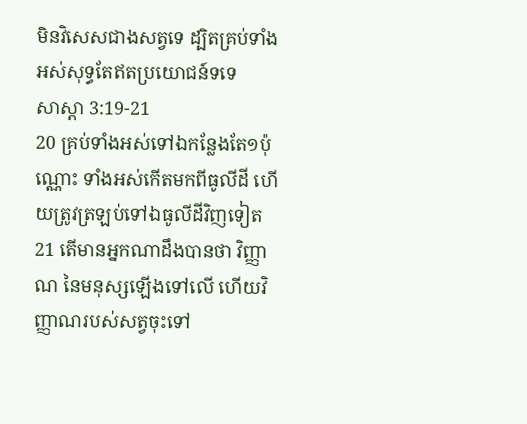មិនវិសេសជាងសត្វទេ ដ្បិតគ្រប់ទាំងអស់សុទ្ធតែឥតប្រយោជន៍ទទេ
សាស្តា 3:19-21
20 គ្រប់ទាំងអស់ទៅឯកន្លែងតែ១ប៉ុណ្ណោះ ទាំងអស់កើតមកពីធូលីដី ហើយត្រូវត្រឡប់ទៅឯធូលីដីវិញទៀត
21 តើមានអ្នកណាដឹងបានថា វិញ្ញាណ នៃមនុស្សឡើងទៅលើ ហើយវិញ្ញាណរបស់សត្វចុះទៅ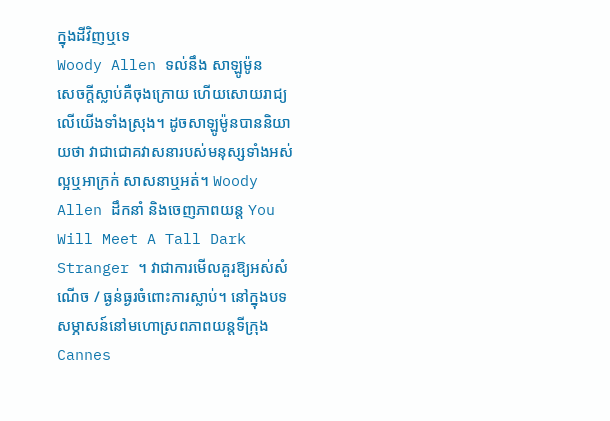ក្នុងដីវិញឬទេ
Woody Allen ទល់នឹង សាឡូម៉ូន
សេចក្តីស្លាប់គឺចុងក្រោយ ហើយសោយរាជ្យលើយើងទាំងស្រុង។ ដូចសាឡូម៉ូនបាននិយាយថា វាជាជោគវាសនារបស់មនុស្សទាំងអស់ ល្អឬអាក្រក់ សាសនាឬអត់។ Woody Allen ដឹកនាំ និងចេញភាពយន្ត You Will Meet A Tall Dark Stranger ។ វាជាការមើលគួរឱ្យអស់សំណើច / ធ្ងន់ធ្ងរចំពោះការស្លាប់។ នៅក្នុងបទសម្ភាសន៍នៅមហោស្រពភាពយន្តទីក្រុង Cannes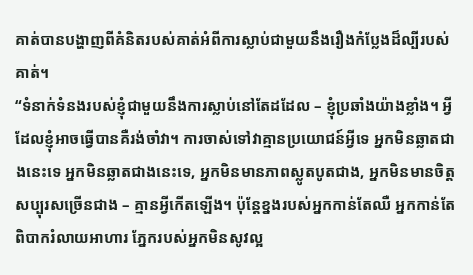គាត់បានបង្ហាញពីគំនិតរបស់គាត់អំពីការស្លាប់ជាមួយនឹងរឿងកំប្លែងដ៏ល្បីរបស់គាត់។
“ទំនាក់ទំនងរបស់ខ្ញុំជាមួយនឹងការស្លាប់នៅតែដដែល – ខ្ញុំប្រឆាំងយ៉ាងខ្លាំង។ អ្វីដែលខ្ញុំអាចធ្វើបានគឺរង់ចាំវា។ ការចាស់ទៅវាគ្មានប្រយោជន៍អ្វីទេ អ្នកមិនឆ្លាតជាងនេះទេ អ្នកមិនឆ្លាតជាងនេះទេ, អ្នកមិនមានភាពស្លូតបូតជាង, អ្នកមិនមានចិត្តសប្បុរសច្រើនជាង – គ្មានអ្វីកើតឡើង។ ប៉ុន្តែខ្នងរបស់អ្នកកាន់តែឈឺ អ្នកកាន់តែពិបាករំលាយអាហារ ភ្នែករបស់អ្នកមិនសូវល្អ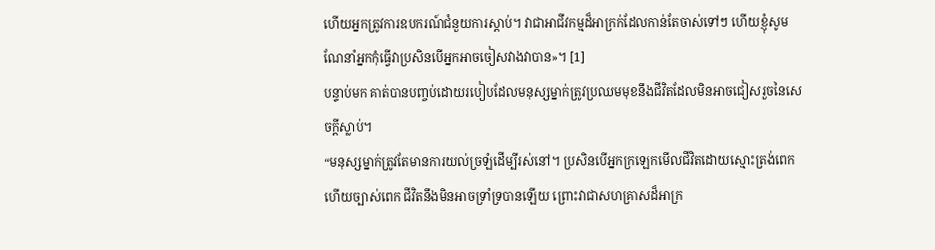ហើយអ្នកត្រូវការឧបករណ៍ជំនួយការស្តាប់។ វាជាអាជីវកម្មដ៏អាក្រក់ដែលកាន់តែចាស់ទៅៗ ហើយខ្ញុំសូមណែនាំអ្នកកុំធ្វើវាប្រសិនបើអ្នកអាចចៀសវាងវាបាន»។ [1]
បន្ទាប់មក គាត់បានបញ្ចប់ដោយរបៀបដែលមនុស្សម្នាក់ត្រូវប្រឈមមុខនឹងជីវិតដែលមិនអាចជៀសរួចនៃសេចក្តីស្លាប់។
“មនុស្សម្នាក់ត្រូវតែមានការយល់ច្រឡំដើម្បីរស់នៅ។ ប្រសិនបើអ្នកក្រឡេកមើលជីវិតដោយស្មោះត្រង់ពេក ហើយច្បាស់ពេក ជីវិតនឹងមិនអាចទ្រាំទ្របានឡើយ ព្រោះវាជាសហគ្រាសដ៏អាក្រ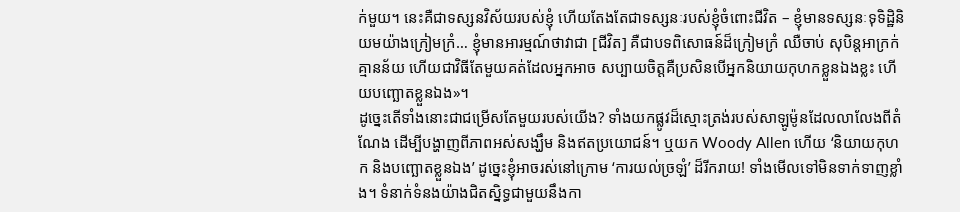ក់មួយ។ នេះគឺជាទស្សនវិស័យរបស់ខ្ញុំ ហើយតែងតែជាទស្សនៈរបស់ខ្ញុំចំពោះជីវិត – ខ្ញុំមានទស្សនៈទុទិដ្ឋិនិយមយ៉ាងក្រៀមក្រំ… ខ្ញុំមានអារម្មណ៍ថាវាជា [ជីវិត] គឺជាបទពិសោធន៍ដ៏ក្រៀមក្រំ ឈឺចាប់ សុបិន្តអាក្រក់ គ្មានន័យ ហើយជាវិធីតែមួយគត់ដែលអ្នកអាច សប្បាយចិត្តគឺប្រសិនបើអ្នកនិយាយកុហកខ្លួនឯងខ្លះ ហើយបញ្ឆោតខ្លួនឯង»។
ដូច្នេះតើទាំងនោះជាជម្រើសតែមួយរបស់យើង? ទាំងយកផ្លូវដ៏ស្មោះត្រង់របស់សាឡូម៉ូនដែលលាលែងពីតំណែង ដើម្បីបង្ហាញពីភាពអស់សង្ឃឹម និងឥតប្រយោជន៍។ ឬយក Woody Allen ហើយ ‘និយាយកុហក និងបញ្ឆោតខ្លួនឯង’ ដូច្នេះខ្ញុំអាចរស់នៅក្រោម ‘ការយល់ច្រឡំ’ ដ៏រីករាយ! ទាំងមើលទៅមិនទាក់ទាញខ្លាំង។ ទំនាក់ទំនងយ៉ាងជិតស្និទ្ធជាមួយនឹងកា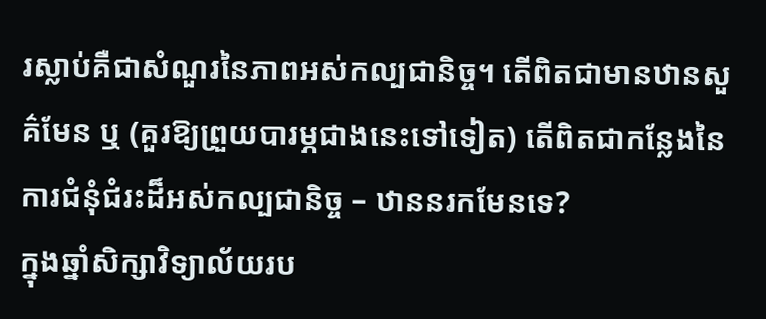រស្លាប់គឺជាសំណួរនៃភាពអស់កល្បជានិច្ច។ តើពិតជាមានឋានសួគ៌មែន ឬ (គួរឱ្យព្រួយបារម្ភជាងនេះទៅទៀត) តើពិតជាកន្លែងនៃការជំនុំជំរះដ៏អស់កល្បជានិច្ច – ឋាននរកមែនទេ?
ក្នុងឆ្នាំសិក្សាវិទ្យាល័យរប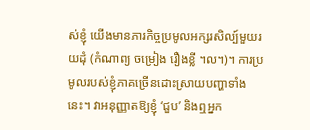ស់ខ្ញុំ យើងមានភារកិច្ចប្រមូលអក្សរសិល្ប៍មួយរយដុំ (កំណាព្យ ចម្រៀង រឿងខ្លី ។ល។)។ ការប្រមូលរបស់ខ្ញុំភាគច្រើនដោះស្រាយបញ្ហាទាំងនេះ។ វាអនុញ្ញាតឱ្យខ្ញុំ ‘ជួប’ និងឮអ្នក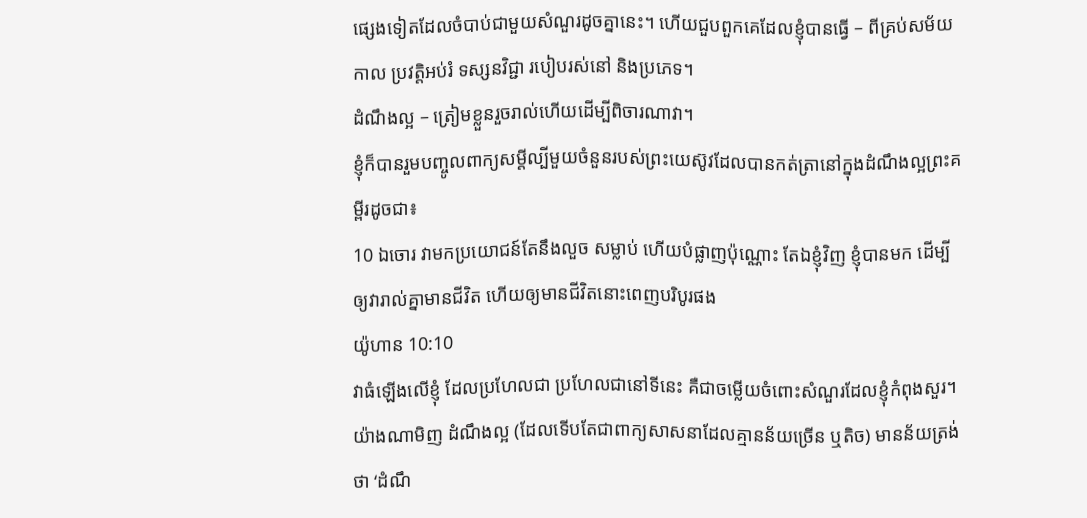ផ្សេងទៀតដែលចំបាប់ជាមួយសំណួរដូចគ្នានេះ។ ហើយជួបពួកគេដែលខ្ញុំបានធ្វើ – ពីគ្រប់សម័យកាល ប្រវត្តិអប់រំ ទស្សនវិជ្ជា របៀបរស់នៅ និងប្រភេទ។
ដំណឹងល្អ – ត្រៀមខ្លួនរួចរាល់ហើយដើម្បីពិចារណាវា។
ខ្ញុំក៏បានរួមបញ្ចូលពាក្យសម្ដីល្បីមួយចំនួនរបស់ព្រះយេស៊ូវដែលបានកត់ត្រានៅក្នុងដំណឹងល្អព្រះគម្ពីរដូចជា៖
10 ឯចោរ វាមកប្រយោជន៍តែនឹងលួច សម្លាប់ ហើយបំផ្លាញប៉ុណ្ណោះ តែឯខ្ញុំវិញ ខ្ញុំបានមក ដើម្បីឲ្យវារាល់គ្នាមានជីវិត ហើយឲ្យមានជីវិតនោះពេញបរិបូរផង
យ៉ូហាន 10:10
វាធំឡើងលើខ្ញុំ ដែលប្រហែលជា ប្រហែលជានៅទីនេះ គឺជាចម្លើយចំពោះសំណួរដែលខ្ញុំកំពុងសួរ។ យ៉ាងណាមិញ ដំណឹងល្អ (ដែលទើបតែជាពាក្យសាសនាដែលគ្មានន័យច្រើន ឬតិច) មានន័យត្រង់ថា ‘ដំណឹ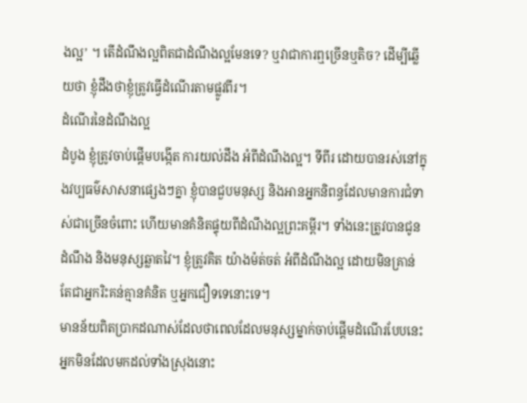ងល្អ’ ។ តើដំណឹងល្អពិតជាដំណឹងល្អមែនទេ? ឬវាជាការឮច្រើនឬតិច? ដើម្បីឆ្លើយថា ខ្ញុំដឹងថាខ្ញុំត្រូវធ្វើដំណើរតាមផ្លូវពីរ។
ដំណើរនៃដំណឹងល្អ
ដំបូង ខ្ញុំត្រូវចាប់ផ្ដើមបង្កើត ការយល់ដឹង អំពីដំណឹងល្អ។ ទីពីរ ដោយបានរស់នៅក្នុងវប្បធម៌សាសនាផ្សេងៗគ្នា ខ្ញុំបានជួបមនុស្ស និងអានអ្នកនិពន្ធដែលមានការជំទាស់ជាច្រើនចំពោះ ហើយមានគំនិតផ្ទុយពីដំណឹងល្អព្រះគម្ពីរ។ ទាំងនេះត្រូវបានជូនដំណឹង និងមនុស្សឆ្លាតវៃ។ ខ្ញុំត្រូវគិត យ៉ាងម៉ត់ចត់ អំពីដំណឹងល្អ ដោយមិនគ្រាន់តែជាអ្នករិះគន់គ្មានគំនិត ឬអ្នកជឿទទេនោះទេ។
មានន័យពិតប្រាកដណាស់ដែលថាពេលដែលមនុស្សម្នាក់ចាប់ផ្ដើមដំណើរបែបនេះ អ្នកមិនដែលមកដល់ទាំងស្រុងនោះ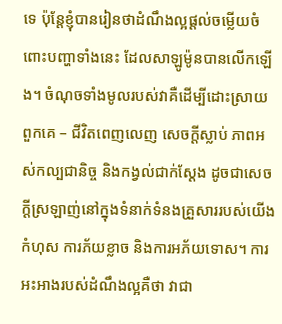ទេ ប៉ុន្តែខ្ញុំបានរៀនថាដំណឹងល្អផ្ដល់ចម្លើយចំពោះបញ្ហាទាំងនេះ ដែលសាឡូម៉ូនបានលើកឡើង។ ចំណុចទាំងមូលរបស់វាគឺដើម្បីដោះស្រាយពួកគេ – ជីវិតពេញលេញ សេចក្តីស្លាប់ ភាពអស់កល្បជានិច្ច និងកង្វល់ជាក់ស្តែង ដូចជាសេចក្តីស្រឡាញ់នៅក្នុងទំនាក់ទំនងគ្រួសាររបស់យើង កំហុស ការភ័យខ្លាច និងការអភ័យទោស។ ការអះអាងរបស់ដំណឹងល្អគឺថា វាជា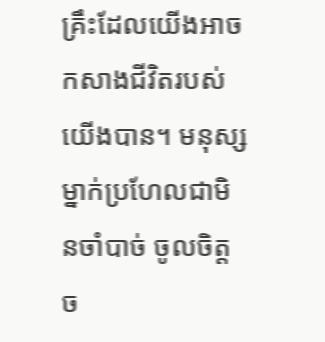គ្រឹះដែលយើងអាចកសាងជីវិតរបស់យើងបាន។ មនុស្សម្នាក់ប្រហែលជាមិនចាំបាច់ ចូលចិត្ត ច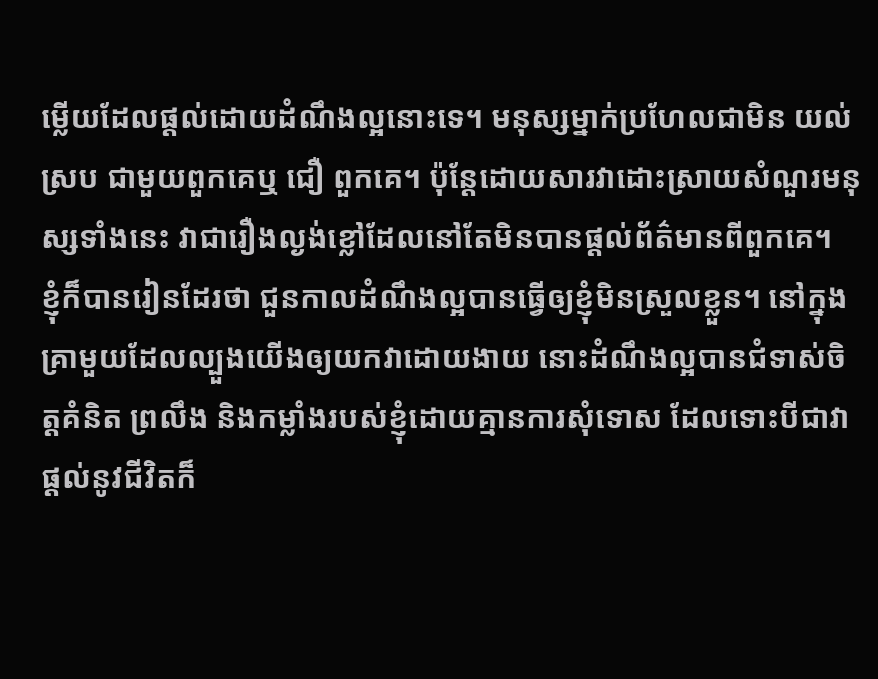ម្លើយដែលផ្តល់ដោយដំណឹងល្អនោះទេ។ មនុស្សម្នាក់ប្រហែលជាមិន យល់ស្រប ជាមួយពួកគេឬ ជឿ ពួកគេ។ ប៉ុន្តែដោយសារវាដោះស្រាយសំណួរមនុស្សទាំងនេះ វាជារឿងល្ងង់ខ្លៅដែលនៅតែមិនបានផ្តល់ព័ត៌មានពីពួកគេ។
ខ្ញុំក៏បានរៀនដែរថា ជួនកាលដំណឹងល្អបានធ្វើឲ្យខ្ញុំមិនស្រួលខ្លួន។ នៅក្នុងគ្រាមួយដែលល្បួងយើងឲ្យយកវាដោយងាយ នោះដំណឹងល្អបានជំទាស់ចិត្តគំនិត ព្រលឹង និងកម្លាំងរបស់ខ្ញុំដោយគ្មានការសុំទោស ដែលទោះបីជាវាផ្តល់នូវជីវិតក៏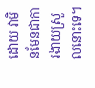ដោយ វាមិនមែនជាការងាយស្រួលនោះទេ។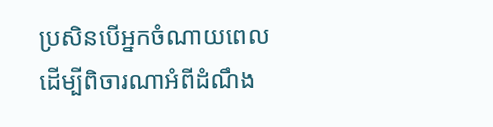ប្រសិនបើអ្នកចំណាយពេលដើម្បីពិចារណាអំពីដំណឹង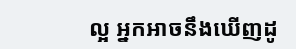ល្អ អ្នកអាចនឹងឃើញដូ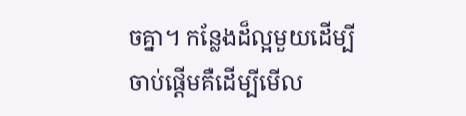ចគ្នា។ កន្លែងដ៏ល្អមួយដើម្បីចាប់ផ្តើមគឺដើម្បីមើល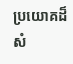ប្រយោគដ៏សំ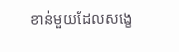ខាន់មួយដែលសង្ខេ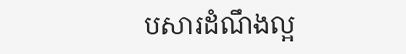បសារដំណឹងល្អ